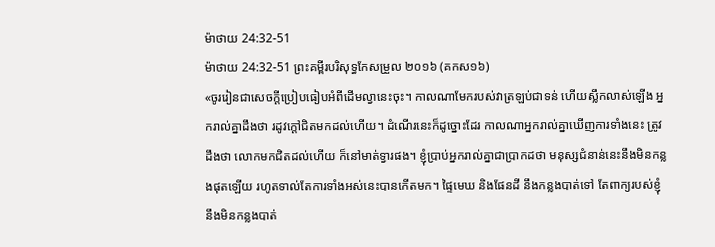ម៉ាថាយ 24:32-51
ម៉ាថាយ 24:32-51 ព្រះគម្ពីរបរិសុទ្ធកែសម្រួល ២០១៦ (គកស១៦)
«ចូររៀនជាសេចក្ដីប្រៀបធៀបអំពីដើមល្វានេះចុះ។ កាលណាមែករបស់វាត្រឡប់ជាទន់ ហើយស្លឹកលាស់ឡើង អ្នករាល់គ្នាដឹងថា រដូវក្តៅជិតមកដល់ហើយ។ ដំណើរនេះក៏ដូច្នោះដែរ កាលណាអ្នករាល់គ្នាឃើញការទាំងនេះ ត្រូវដឹងថា លោកមកជិតដល់ហើយ ក៏នៅមាត់ទ្វារផង។ ខ្ញុំប្រាប់អ្នករាល់គ្នាជាប្រាកដថា មនុស្សជំនាន់នេះនឹងមិនកន្លងផុតឡើយ រហូតទាល់តែការទាំងអស់នេះបានកើតមក។ ផ្ទៃមេឃ និងផែនដី នឹងកន្លងបាត់ទៅ តែពាក្យរបស់ខ្ញុំនឹងមិនកន្លងបាត់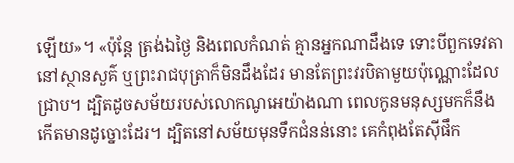ឡើយ»។ «ប៉ុន្តែ ត្រង់ឯថ្ងៃ និងពេលកំណត់ គ្មានអ្នកណាដឹងទេ ទោះបីពួកទេវតានៅស្ថានសួគ៌ ឬព្រះរាជបុត្រាក៏មិនដឹងដែរ មានតែព្រះវរបិតាមួយប៉ុណ្ណោះដែលជ្រាប។ ដ្បិតដូចសម័យរបស់លោកណូអេយ៉ាងណា ពេលកូនមនុស្សមកក៏នឹងកើតមានដូច្នោះដែរ។ ដ្បិតនៅសម័យមុនទឹកជំនន់នោះ គេកំពុងតែស៊ីផឹក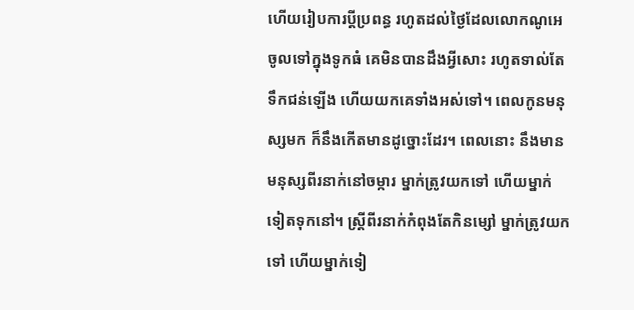ហើយរៀបការប្តីប្រពន្ធ រហូតដល់ថ្ងៃដែលលោកណូអេចូលទៅក្នុងទូកធំ គេមិនបានដឹងអ្វីសោះ រហូតទាល់តែទឹកជន់ឡើង ហើយយកគេទាំងអស់ទៅ។ ពេលកូនមនុស្សមក ក៏នឹងកើតមានដូច្នោះដែរ។ ពេលនោះ នឹងមានមនុស្សពីរនាក់នៅចម្ការ ម្នាក់ត្រូវយកទៅ ហើយម្នាក់ទៀតទុកនៅ។ ស្ត្រីពីរនាក់កំពុងតែកិនម្សៅ ម្នាក់ត្រូវយកទៅ ហើយម្នាក់ទៀ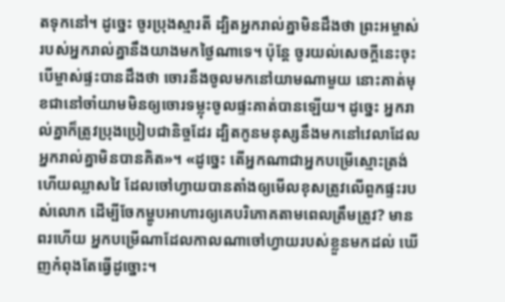តទុកនៅ។ ដូច្នេះ ចូរប្រុងស្មារតី ដ្បិតអ្នករាល់គ្នាមិនដឹងថា ព្រះអម្ចាស់របស់អ្នករាល់គ្នានឹងយាងមកថ្ងៃណាទេ។ ប៉ុន្តែ ចូរយល់សេចក្តីនេះចុះ បើម្ចាស់ផ្ទះបានដឹងថា ចោរនឹងចូលមកនៅយាមណាមួយ នោះគាត់មុខជានៅចាំយាមមិនឲ្យចោរទម្លុះចូលផ្ទះគាត់បានឡើយ។ ដូច្នេះ អ្នករាល់គ្នាក៏ត្រូវប្រុងប្រៀបជានិច្ចដែរ ដ្បិតកូនមនុស្សនឹងមកនៅវេលាដែលអ្នករាល់គ្នាមិនបានគិត»។ «ដូច្នេះ តើអ្នកណាជាអ្នកបម្រើស្មោះត្រង់ហើយឈ្លាសវៃ ដែលចៅហ្វាយបានតាំងឲ្យមើលខុសត្រូវលើពួកផ្ទះរបស់លោក ដើម្បីចែកម្ហូបអាហារឲ្យគេបរិភោគតាមពេលត្រឹមត្រូវ? មានពរហើយ អ្នកបម្រើណាដែលកាលណាចៅហ្វាយរបស់ខ្លួនមកដល់ ឃើញកំពុងតែធ្វើដូច្នោះ។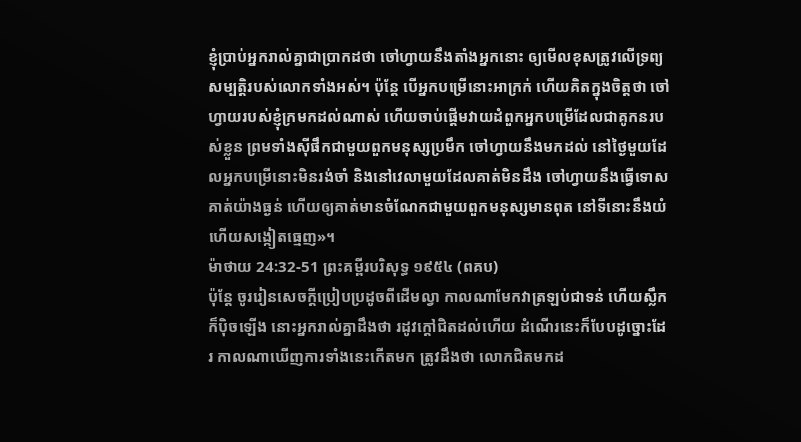ខ្ញុំប្រាប់អ្នករាល់គ្នាជាប្រាកដថា ចៅហ្វាយនឹងតាំងអ្នកនោះ ឲ្យមើលខុសត្រូវលើទ្រព្យសម្បត្តិរបស់លោកទាំងអស់។ ប៉ុន្តែ បើអ្នកបម្រើនោះអាក្រក់ ហើយគិតក្នុងចិត្តថា ចៅហ្វាយរបស់ខ្ញុំក្រមកដល់ណាស់ ហើយចាប់ផ្ដើមវាយដំពួកអ្នកបម្រើដែលជាគូកនរបស់ខ្លួន ព្រមទាំងស៊ីផឹកជាមួយពួកមនុស្សប្រមឹក ចៅហ្វាយនឹងមកដល់ នៅថ្ងៃមួយដែលអ្នកបម្រើនោះមិនរង់ចាំ និងនៅវេលាមួយដែលគាត់មិនដឹង ចៅហ្វាយនឹងធ្វើទោសគាត់យ៉ាងធ្ងន់ ហើយឲ្យគាត់មានចំណែកជាមួយពួកមនុស្សមានពុត នៅទីនោះនឹងយំ ហើយសង្កៀតធ្មេញ»។
ម៉ាថាយ 24:32-51 ព្រះគម្ពីរបរិសុទ្ធ ១៩៥៤ (ពគប)
ប៉ុន្តែ ចូររៀនសេចក្ដីប្រៀបប្រដូចពីដើមល្វា កាលណាមែកវាត្រឡប់ជាទន់ ហើយស្លឹកក៏ប៉ិចឡើង នោះអ្នករាល់គ្នាដឹងថា រដូវក្តៅជិតដល់ហើយ ដំណើរនេះក៏បែបដូច្នោះដែរ កាលណាឃើញការទាំងនេះកើតមក ត្រូវដឹងថា លោកជិតមកដ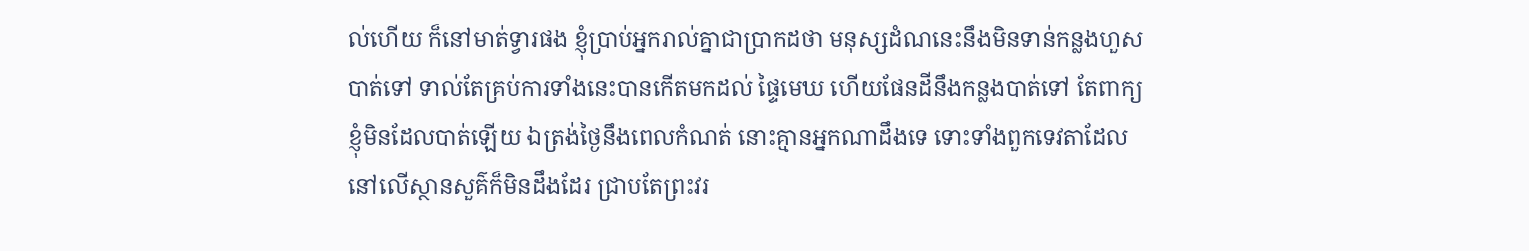ល់ហើយ ក៏នៅមាត់ទ្វារផង ខ្ញុំប្រាប់អ្នករាល់គ្នាជាប្រាកដថា មនុស្សដំណនេះនឹងមិនទាន់កន្លងហួសបាត់ទៅ ទាល់តែគ្រប់ការទាំងនេះបានកើតមកដល់ ផ្ទៃមេឃ ហើយផែនដីនឹងកន្លងបាត់ទៅ តែពាក្យខ្ញុំមិនដែលបាត់ឡើយ ឯត្រង់ថ្ងៃនឹងពេលកំណត់ នោះគ្មានអ្នកណាដឹងទេ ទោះទាំងពួកទេវតាដែលនៅលើស្ថានសួគ៌ក៏មិនដឹងដែរ ជ្រាបតែព្រះវរ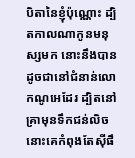បិតានៃខ្ញុំប៉ុណ្ណោះ ដ្បិតកាលណាកូនមនុស្សមក នោះនឹងបានដូចជានៅជំនាន់លោកណូអេដែរ ដ្បិតនៅគ្រាមុនទឹកជន់លិច នោះគេកំពុងតែស៊ីផឹ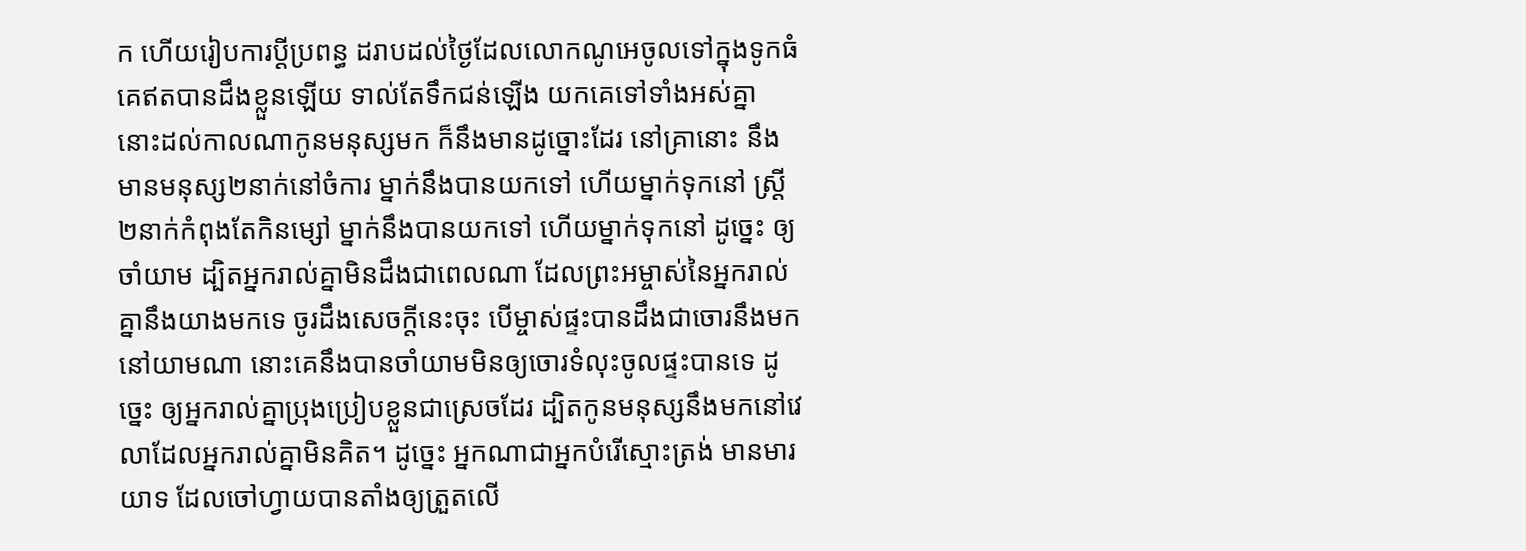ក ហើយរៀបការប្ដីប្រពន្ធ ដរាបដល់ថ្ងៃដែលលោកណូអេចូលទៅក្នុងទូកធំ គេឥតបានដឹងខ្លួនឡើយ ទាល់តែទឹកជន់ឡើង យកគេទៅទាំងអស់គ្នា នោះដល់កាលណាកូនមនុស្សមក ក៏នឹងមានដូច្នោះដែរ នៅគ្រានោះ នឹងមានមនុស្ស២នាក់នៅចំការ ម្នាក់នឹងបានយកទៅ ហើយម្នាក់ទុកនៅ ស្ត្រី២នាក់កំពុងតែកិនម្សៅ ម្នាក់នឹងបានយកទៅ ហើយម្នាក់ទុកនៅ ដូច្នេះ ឲ្យចាំយាម ដ្បិតអ្នករាល់គ្នាមិនដឹងជាពេលណា ដែលព្រះអម្ចាស់នៃអ្នករាល់គ្នានឹងយាងមកទេ ចូរដឹងសេចក្ដីនេះចុះ បើម្ចាស់ផ្ទះបានដឹងជាចោរនឹងមកនៅយាមណា នោះគេនឹងបានចាំយាមមិនឲ្យចោរទំលុះចូលផ្ទះបានទេ ដូច្នេះ ឲ្យអ្នករាល់គ្នាប្រុងប្រៀបខ្លួនជាស្រេចដែរ ដ្បិតកូនមនុស្សនឹងមកនៅវេលាដែលអ្នករាល់គ្នាមិនគិត។ ដូច្នេះ អ្នកណាជាអ្នកបំរើស្មោះត្រង់ មានមារយាទ ដែលចៅហ្វាយបានតាំងឲ្យត្រួតលើ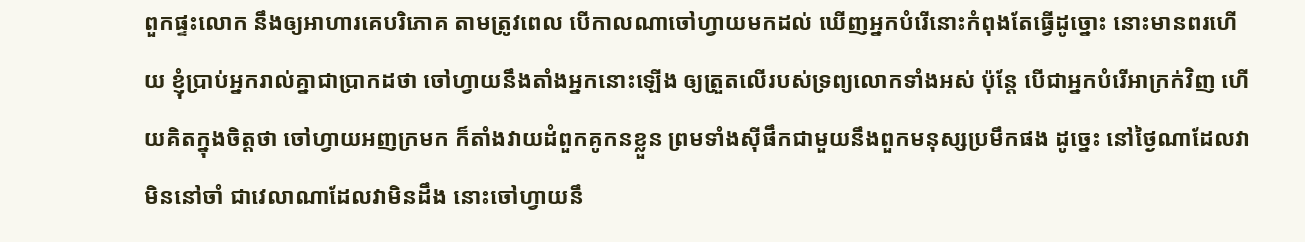ពួកផ្ទះលោក នឹងឲ្យអាហារគេបរិភោគ តាមត្រូវពេល បើកាលណាចៅហ្វាយមកដល់ ឃើញអ្នកបំរើនោះកំពុងតែធ្វើដូច្នោះ នោះមានពរហើយ ខ្ញុំប្រាប់អ្នករាល់គ្នាជាប្រាកដថា ចៅហ្វាយនឹងតាំងអ្នកនោះឡើង ឲ្យត្រួតលើរបស់ទ្រព្យលោកទាំងអស់ ប៉ុន្តែ បើជាអ្នកបំរើអាក្រក់វិញ ហើយគិតក្នុងចិត្តថា ចៅហ្វាយអញក្រមក ក៏តាំងវាយដំពួកគូកនខ្លួន ព្រមទាំងស៊ីផឹកជាមួយនឹងពួកមនុស្សប្រមឹកផង ដូច្នេះ នៅថ្ងៃណាដែលវាមិននៅចាំ ជាវេលាណាដែលវាមិនដឹង នោះចៅហ្វាយនឹ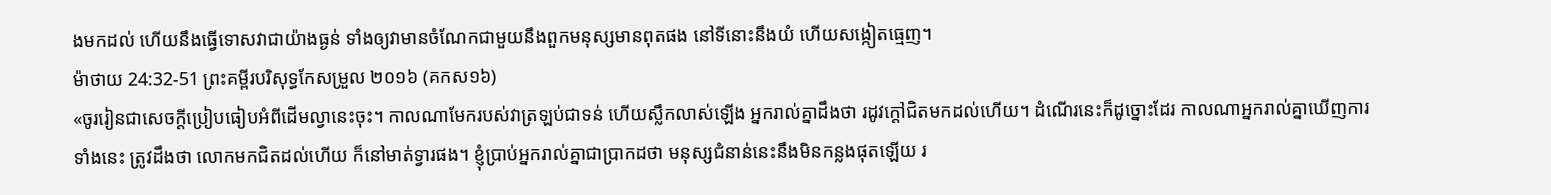ងមកដល់ ហើយនឹងធ្វើទោសវាជាយ៉ាងធ្ងន់ ទាំងឲ្យវាមានចំណែកជាមួយនឹងពួកមនុស្សមានពុតផង នៅទីនោះនឹងយំ ហើយសង្កៀតធ្មេញ។
ម៉ាថាយ 24:32-51 ព្រះគម្ពីរបរិសុទ្ធកែសម្រួល ២០១៦ (គកស១៦)
«ចូររៀនជាសេចក្ដីប្រៀបធៀបអំពីដើមល្វានេះចុះ។ កាលណាមែករបស់វាត្រឡប់ជាទន់ ហើយស្លឹកលាស់ឡើង អ្នករាល់គ្នាដឹងថា រដូវក្តៅជិតមកដល់ហើយ។ ដំណើរនេះក៏ដូច្នោះដែរ កាលណាអ្នករាល់គ្នាឃើញការទាំងនេះ ត្រូវដឹងថា លោកមកជិតដល់ហើយ ក៏នៅមាត់ទ្វារផង។ ខ្ញុំប្រាប់អ្នករាល់គ្នាជាប្រាកដថា មនុស្សជំនាន់នេះនឹងមិនកន្លងផុតឡើយ រ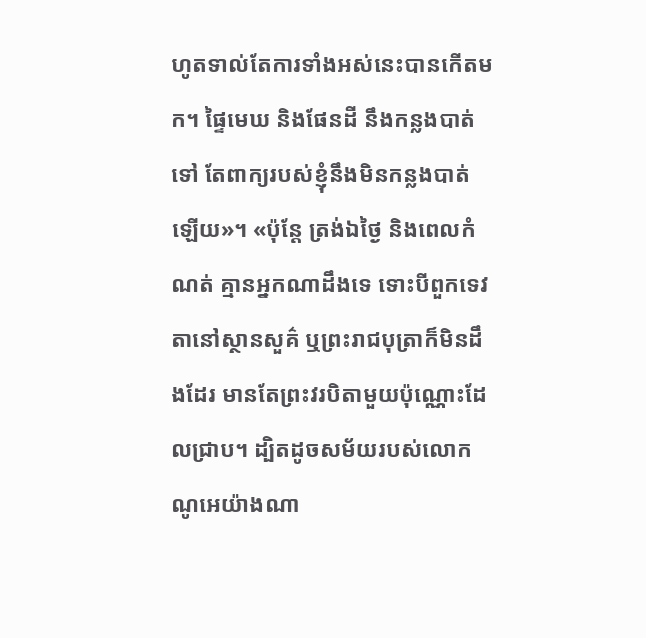ហូតទាល់តែការទាំងអស់នេះបានកើតមក។ ផ្ទៃមេឃ និងផែនដី នឹងកន្លងបាត់ទៅ តែពាក្យរបស់ខ្ញុំនឹងមិនកន្លងបាត់ឡើយ»។ «ប៉ុន្តែ ត្រង់ឯថ្ងៃ និងពេលកំណត់ គ្មានអ្នកណាដឹងទេ ទោះបីពួកទេវតានៅស្ថានសួគ៌ ឬព្រះរាជបុត្រាក៏មិនដឹងដែរ មានតែព្រះវរបិតាមួយប៉ុណ្ណោះដែលជ្រាប។ ដ្បិតដូចសម័យរបស់លោកណូអេយ៉ាងណា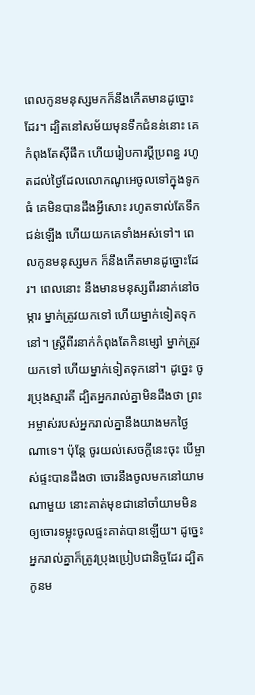ពេលកូនមនុស្សមកក៏នឹងកើតមានដូច្នោះដែរ។ ដ្បិតនៅសម័យមុនទឹកជំនន់នោះ គេកំពុងតែស៊ីផឹក ហើយរៀបការប្តីប្រពន្ធ រហូតដល់ថ្ងៃដែលលោកណូអេចូលទៅក្នុងទូកធំ គេមិនបានដឹងអ្វីសោះ រហូតទាល់តែទឹកជន់ឡើង ហើយយកគេទាំងអស់ទៅ។ ពេលកូនមនុស្សមក ក៏នឹងកើតមានដូច្នោះដែរ។ ពេលនោះ នឹងមានមនុស្សពីរនាក់នៅចម្ការ ម្នាក់ត្រូវយកទៅ ហើយម្នាក់ទៀតទុកនៅ។ ស្ត្រីពីរនាក់កំពុងតែកិនម្សៅ ម្នាក់ត្រូវយកទៅ ហើយម្នាក់ទៀតទុកនៅ។ ដូច្នេះ ចូរប្រុងស្មារតី ដ្បិតអ្នករាល់គ្នាមិនដឹងថា ព្រះអម្ចាស់របស់អ្នករាល់គ្នានឹងយាងមកថ្ងៃណាទេ។ ប៉ុន្តែ ចូរយល់សេចក្តីនេះចុះ បើម្ចាស់ផ្ទះបានដឹងថា ចោរនឹងចូលមកនៅយាមណាមួយ នោះគាត់មុខជានៅចាំយាមមិនឲ្យចោរទម្លុះចូលផ្ទះគាត់បានឡើយ។ ដូច្នេះ អ្នករាល់គ្នាក៏ត្រូវប្រុងប្រៀបជានិច្ចដែរ ដ្បិតកូនម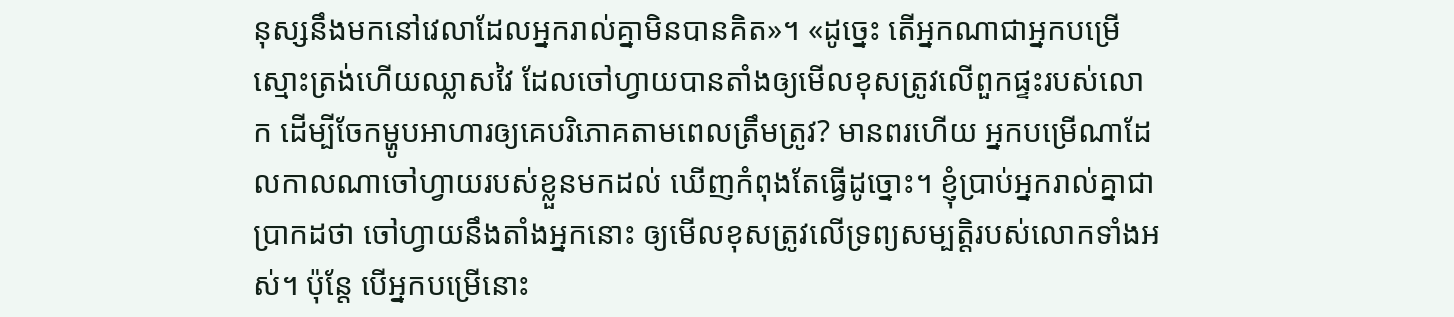នុស្សនឹងមកនៅវេលាដែលអ្នករាល់គ្នាមិនបានគិត»។ «ដូច្នេះ តើអ្នកណាជាអ្នកបម្រើស្មោះត្រង់ហើយឈ្លាសវៃ ដែលចៅហ្វាយបានតាំងឲ្យមើលខុសត្រូវលើពួកផ្ទះរបស់លោក ដើម្បីចែកម្ហូបអាហារឲ្យគេបរិភោគតាមពេលត្រឹមត្រូវ? មានពរហើយ អ្នកបម្រើណាដែលកាលណាចៅហ្វាយរបស់ខ្លួនមកដល់ ឃើញកំពុងតែធ្វើដូច្នោះ។ ខ្ញុំប្រាប់អ្នករាល់គ្នាជាប្រាកដថា ចៅហ្វាយនឹងតាំងអ្នកនោះ ឲ្យមើលខុសត្រូវលើទ្រព្យសម្បត្តិរបស់លោកទាំងអស់។ ប៉ុន្តែ បើអ្នកបម្រើនោះ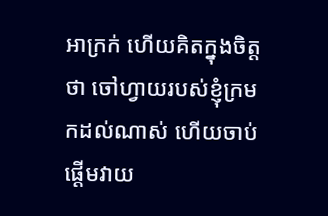អាក្រក់ ហើយគិតក្នុងចិត្តថា ចៅហ្វាយរបស់ខ្ញុំក្រមកដល់ណាស់ ហើយចាប់ផ្ដើមវាយ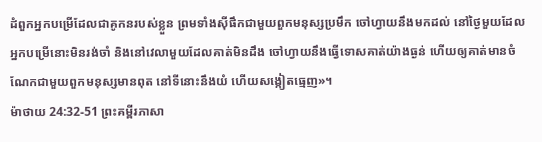ដំពួកអ្នកបម្រើដែលជាគូកនរបស់ខ្លួន ព្រមទាំងស៊ីផឹកជាមួយពួកមនុស្សប្រមឹក ចៅហ្វាយនឹងមកដល់ នៅថ្ងៃមួយដែលអ្នកបម្រើនោះមិនរង់ចាំ និងនៅវេលាមួយដែលគាត់មិនដឹង ចៅហ្វាយនឹងធ្វើទោសគាត់យ៉ាងធ្ងន់ ហើយឲ្យគាត់មានចំណែកជាមួយពួកមនុស្សមានពុត នៅទីនោះនឹងយំ ហើយសង្កៀតធ្មេញ»។
ម៉ាថាយ 24:32-51 ព្រះគម្ពីរភាសា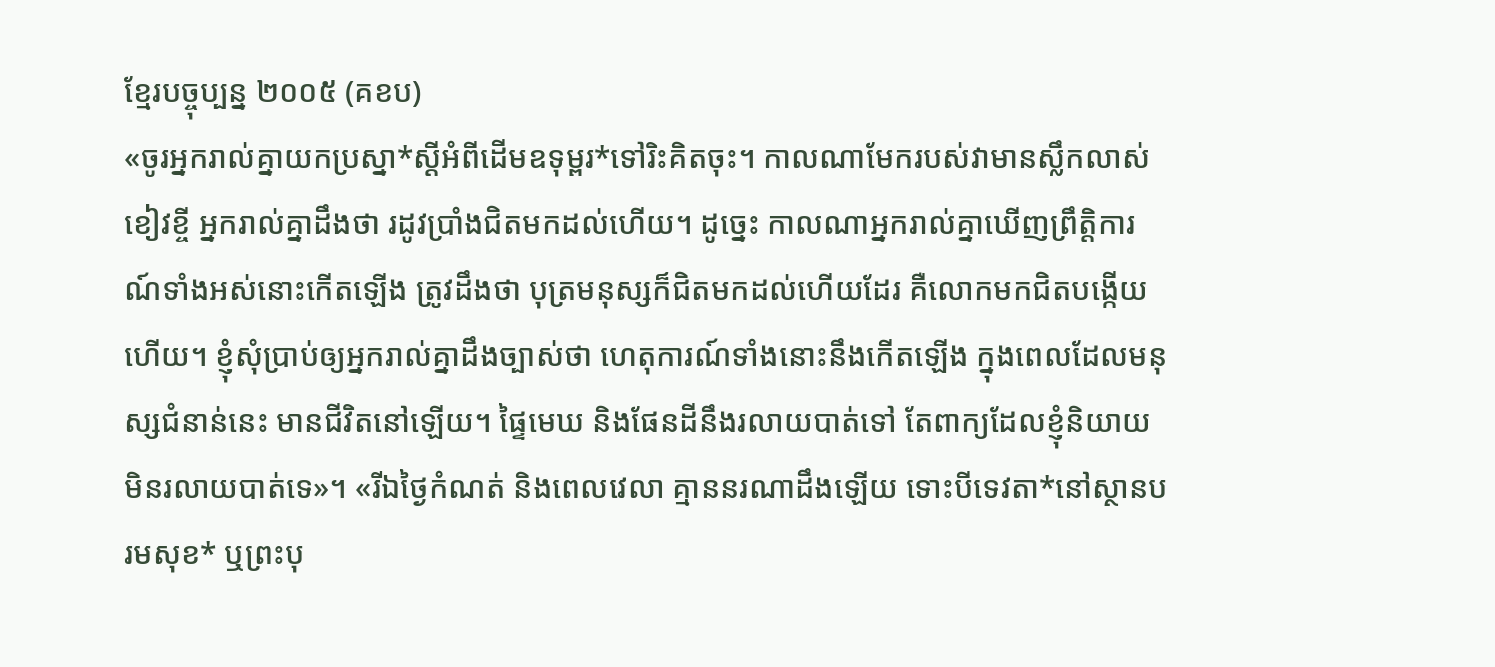ខ្មែរបច្ចុប្បន្ន ២០០៥ (គខប)
«ចូរអ្នករាល់គ្នាយកប្រស្នា*ស្ដីអំពីដើមឧទុម្ពរ*ទៅរិះគិតចុះ។ កាលណាមែករបស់វាមានស្លឹកលាស់ខៀវខ្ចី អ្នករាល់គ្នាដឹងថា រដូវប្រាំងជិតមកដល់ហើយ។ ដូច្នេះ កាលណាអ្នករាល់គ្នាឃើញព្រឹត្តិការណ៍ទាំងអស់នោះកើតឡើង ត្រូវដឹងថា បុត្រមនុស្សក៏ជិតមកដល់ហើយដែរ គឺលោកមកជិតបង្កើយហើយ។ ខ្ញុំសុំប្រាប់ឲ្យអ្នករាល់គ្នាដឹងច្បាស់ថា ហេតុការណ៍ទាំងនោះនឹងកើតឡើង ក្នុងពេលដែលមនុស្សជំនាន់នេះ មានជីវិតនៅឡើយ។ ផ្ទៃមេឃ និងផែនដីនឹងរលាយបាត់ទៅ តែពាក្យដែលខ្ញុំនិយាយមិនរលាយបាត់ទេ»។ «រីឯថ្ងៃកំណត់ និងពេលវេលា គ្មាននរណាដឹងឡើយ ទោះបីទេវតា*នៅស្ថានបរមសុខ* ឬព្រះបុ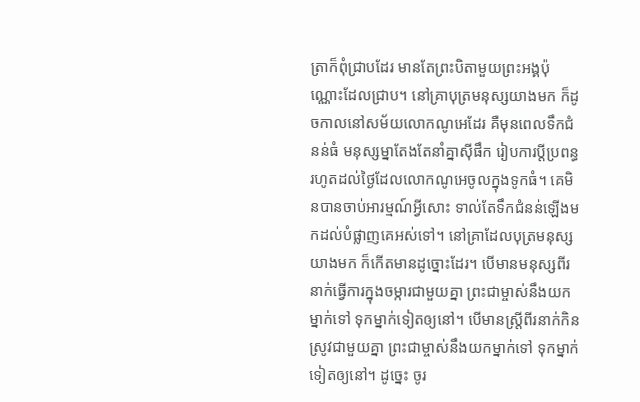ត្រាក៏ពុំជ្រាបដែរ មានតែព្រះបិតាមួយព្រះអង្គប៉ុណ្ណោះដែលជ្រាប។ នៅគ្រាបុត្រមនុស្សយាងមក ក៏ដូចកាលនៅសម័យលោកណូអេដែរ គឺមុនពេលទឹកជំនន់ធំ មនុស្សម្នាតែងតែនាំគ្នាស៊ីផឹក រៀបការប្ដីប្រពន្ធ រហូតដល់ថ្ងៃដែលលោកណូអេចូលក្នុងទូកធំ។ គេមិនបានចាប់អារម្មណ៍អ្វីសោះ ទាល់តែទឹកជំនន់ឡើងមកដល់បំផ្លាញគេអស់ទៅ។ នៅគ្រាដែលបុត្រមនុស្សយាងមក ក៏កើតមានដូច្នោះដែរ។ បើមានមនុស្សពីរនាក់ធ្វើការក្នុងចម្ការជាមួយគ្នា ព្រះជាម្ចាស់នឹងយកម្នាក់ទៅ ទុកម្នាក់ទៀតឲ្យនៅ។ បើមានស្ត្រីពីរនាក់កិនស្រូវជាមួយគ្នា ព្រះជាម្ចាស់នឹងយកម្នាក់ទៅ ទុកម្នាក់ទៀតឲ្យនៅ។ ដូច្នេះ ចូរ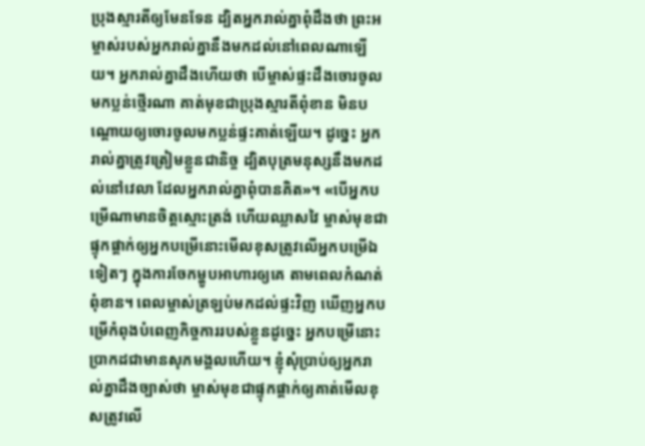ប្រុងស្មារតីឲ្យមែនទែន ដ្បិតអ្នករាល់គ្នាពុំដឹងថា ព្រះអម្ចាស់របស់អ្នករាល់គ្នានឹងមកដល់នៅពេលណាឡើយ។ អ្នករាល់គ្នាដឹងហើយថា បើម្ចាស់ផ្ទះដឹងចោរចូលមកប្លន់ថ្មើរណា គាត់មុខជាប្រុងស្មារតីពុំខាន មិនបណ្ដោយឲ្យចោរចូលមកប្លន់ផ្ទះគាត់ឡើយ។ ដូច្នេះ អ្នករាល់គ្នាត្រូវត្រៀមខ្លួនជានិច្ច ដ្បិតបុត្រមនុស្សនឹងមកដល់នៅវេលា ដែលអ្នករាល់គ្នាពុំបានគិត»។ «បើអ្នកបម្រើណាមានចិត្តស្មោះត្រង់ ហើយឈ្លាសវៃ ម្ចាស់មុខជាផ្ទុកផ្ដាក់ឲ្យអ្នកបម្រើនោះមើលខុសត្រូវលើអ្នកបម្រើឯទៀតៗ ក្នុងការចែកម្ហូបអាហារឲ្យគេ តាមពេលកំណត់ពុំខាន។ ពេលម្ចាស់ត្រឡប់មកដល់ផ្ទះវិញ ឃើញអ្នកបម្រើកំពុងបំពេញកិច្ចការរបស់ខ្លួនដូច្នេះ អ្នកបម្រើនោះប្រាកដជាមានសុភមង្គលហើយ។ ខ្ញុំសុំប្រាប់ឲ្យអ្នករាល់គ្នាដឹងច្បាស់ថា ម្ចាស់មុខជាផ្ទុកផ្ដាក់ឲ្យគាត់មើលខុសត្រូវលើ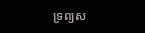ទ្រព្យស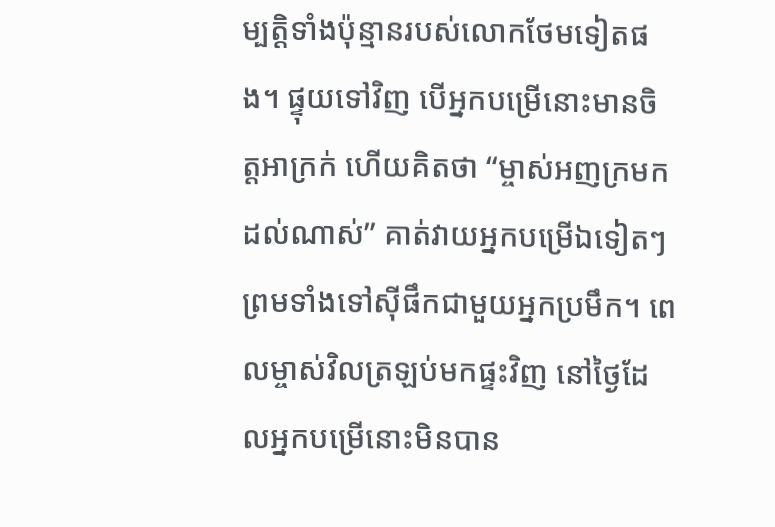ម្បត្តិទាំងប៉ុន្មានរបស់លោកថែមទៀតផង។ ផ្ទុយទៅវិញ បើអ្នកបម្រើនោះមានចិត្តអាក្រក់ ហើយគិតថា “ម្ចាស់អញក្រមកដល់ណាស់” គាត់វាយអ្នកបម្រើឯទៀតៗ ព្រមទាំងទៅស៊ីផឹកជាមួយអ្នកប្រមឹក។ ពេលម្ចាស់វិលត្រឡប់មកផ្ទះវិញ នៅថ្ងៃដែលអ្នកបម្រើនោះមិនបាន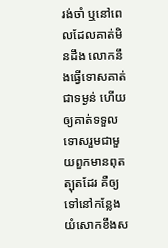រង់ចាំ ឬនៅពេលដែលគាត់មិនដឹង លោកនឹងធ្វើទោសគាត់ជាទម្ងន់ ហើយឲ្យគាត់ទទួលទោសរួមជាមួយពួកមានពុតត្បុតដែរ គឺឲ្យទៅនៅកន្លែងយំសោកខឹងស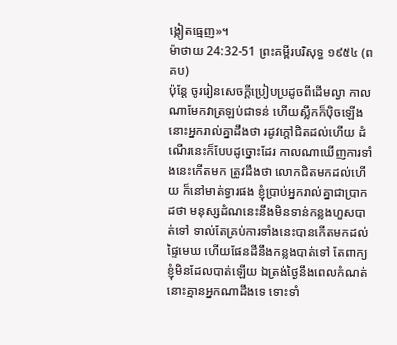ង្កៀតធ្មេញ»។
ម៉ាថាយ 24:32-51 ព្រះគម្ពីរបរិសុទ្ធ ១៩៥៤ (ពគប)
ប៉ុន្តែ ចូររៀនសេចក្ដីប្រៀបប្រដូចពីដើមល្វា កាលណាមែកវាត្រឡប់ជាទន់ ហើយស្លឹកក៏ប៉ិចឡើង នោះអ្នករាល់គ្នាដឹងថា រដូវក្តៅជិតដល់ហើយ ដំណើរនេះក៏បែបដូច្នោះដែរ កាលណាឃើញការទាំងនេះកើតមក ត្រូវដឹងថា លោកជិតមកដល់ហើយ ក៏នៅមាត់ទ្វារផង ខ្ញុំប្រាប់អ្នករាល់គ្នាជាប្រាកដថា មនុស្សដំណនេះនឹងមិនទាន់កន្លងហួសបាត់ទៅ ទាល់តែគ្រប់ការទាំងនេះបានកើតមកដល់ ផ្ទៃមេឃ ហើយផែនដីនឹងកន្លងបាត់ទៅ តែពាក្យខ្ញុំមិនដែលបាត់ឡើយ ឯត្រង់ថ្ងៃនឹងពេលកំណត់ នោះគ្មានអ្នកណាដឹងទេ ទោះទាំ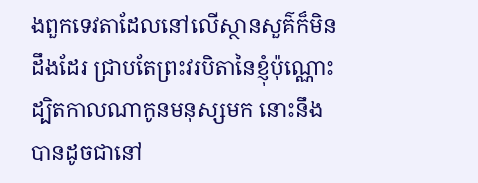ងពួកទេវតាដែលនៅលើស្ថានសួគ៌ក៏មិនដឹងដែរ ជ្រាបតែព្រះវរបិតានៃខ្ញុំប៉ុណ្ណោះ ដ្បិតកាលណាកូនមនុស្សមក នោះនឹងបានដូចជានៅ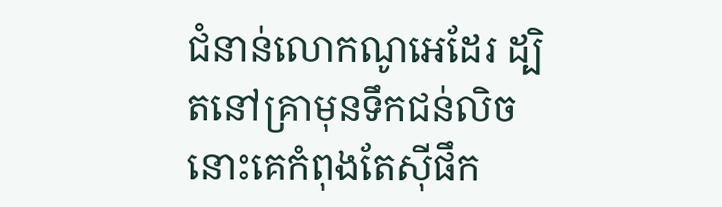ជំនាន់លោកណូអេដែរ ដ្បិតនៅគ្រាមុនទឹកជន់លិច នោះគេកំពុងតែស៊ីផឹក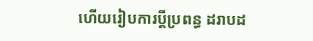ហើយរៀបការប្ដីប្រពន្ធ ដរាបដ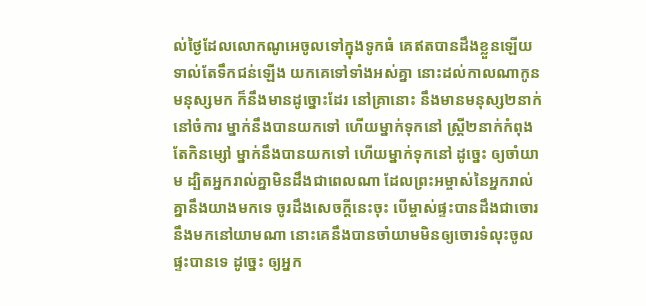ល់ថ្ងៃដែលលោកណូអេចូលទៅក្នុងទូកធំ គេឥតបានដឹងខ្លួនឡើយ ទាល់តែទឹកជន់ឡើង យកគេទៅទាំងអស់គ្នា នោះដល់កាលណាកូនមនុស្សមក ក៏នឹងមានដូច្នោះដែរ នៅគ្រានោះ នឹងមានមនុស្ស២នាក់នៅចំការ ម្នាក់នឹងបានយកទៅ ហើយម្នាក់ទុកនៅ ស្ត្រី២នាក់កំពុងតែកិនម្សៅ ម្នាក់នឹងបានយកទៅ ហើយម្នាក់ទុកនៅ ដូច្នេះ ឲ្យចាំយាម ដ្បិតអ្នករាល់គ្នាមិនដឹងជាពេលណា ដែលព្រះអម្ចាស់នៃអ្នករាល់គ្នានឹងយាងមកទេ ចូរដឹងសេចក្ដីនេះចុះ បើម្ចាស់ផ្ទះបានដឹងជាចោរនឹងមកនៅយាមណា នោះគេនឹងបានចាំយាមមិនឲ្យចោរទំលុះចូលផ្ទះបានទេ ដូច្នេះ ឲ្យអ្នក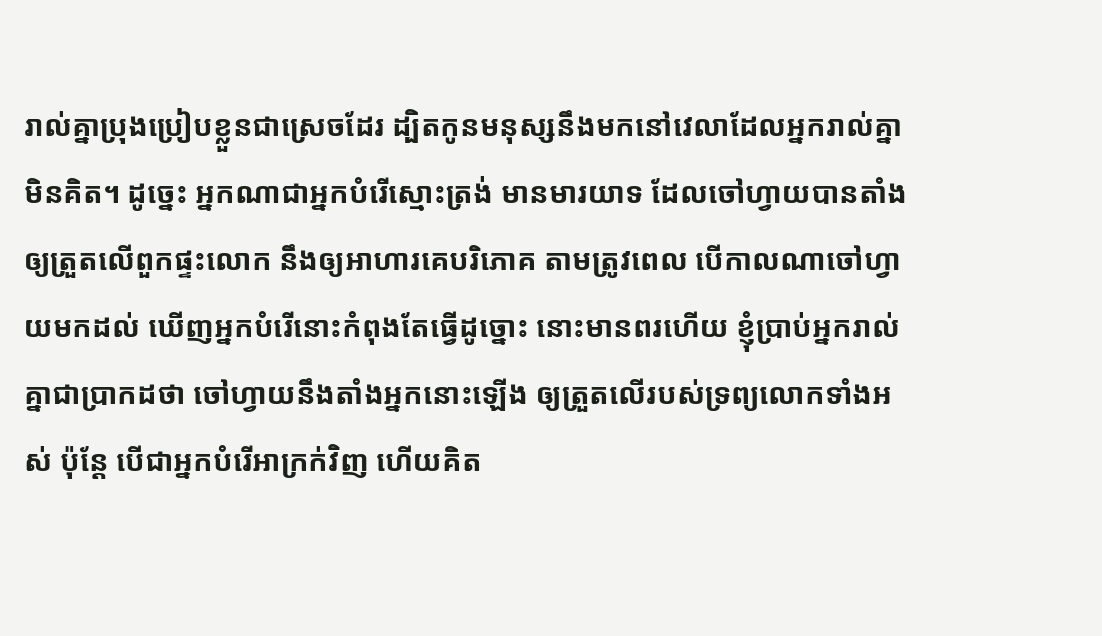រាល់គ្នាប្រុងប្រៀបខ្លួនជាស្រេចដែរ ដ្បិតកូនមនុស្សនឹងមកនៅវេលាដែលអ្នករាល់គ្នាមិនគិត។ ដូច្នេះ អ្នកណាជាអ្នកបំរើស្មោះត្រង់ មានមារយាទ ដែលចៅហ្វាយបានតាំងឲ្យត្រួតលើពួកផ្ទះលោក នឹងឲ្យអាហារគេបរិភោគ តាមត្រូវពេល បើកាលណាចៅហ្វាយមកដល់ ឃើញអ្នកបំរើនោះកំពុងតែធ្វើដូច្នោះ នោះមានពរហើយ ខ្ញុំប្រាប់អ្នករាល់គ្នាជាប្រាកដថា ចៅហ្វាយនឹងតាំងអ្នកនោះឡើង ឲ្យត្រួតលើរបស់ទ្រព្យលោកទាំងអស់ ប៉ុន្តែ បើជាអ្នកបំរើអាក្រក់វិញ ហើយគិត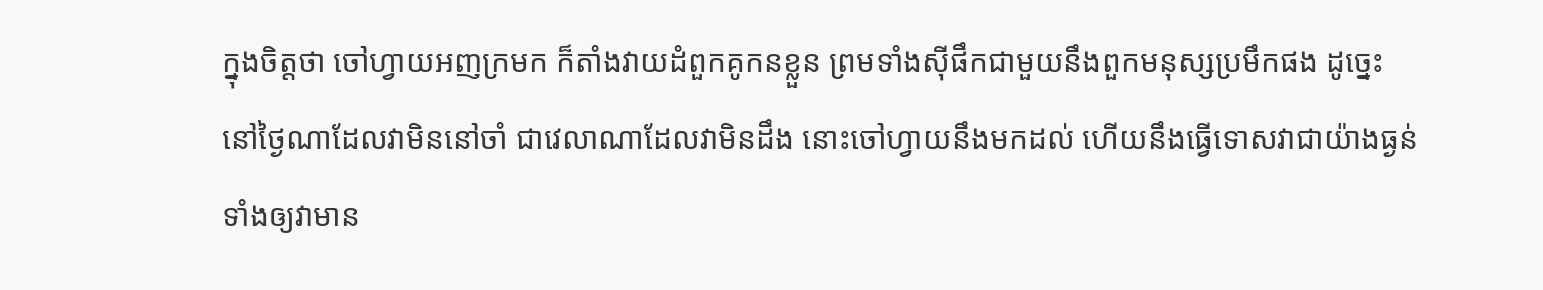ក្នុងចិត្តថា ចៅហ្វាយអញក្រមក ក៏តាំងវាយដំពួកគូកនខ្លួន ព្រមទាំងស៊ីផឹកជាមួយនឹងពួកមនុស្សប្រមឹកផង ដូច្នេះ នៅថ្ងៃណាដែលវាមិននៅចាំ ជាវេលាណាដែលវាមិនដឹង នោះចៅហ្វាយនឹងមកដល់ ហើយនឹងធ្វើទោសវាជាយ៉ាងធ្ងន់ ទាំងឲ្យវាមាន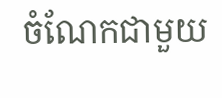ចំណែកជាមួយ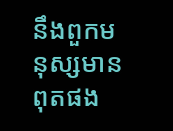នឹងពួកមនុស្សមានពុតផង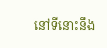នៅទីនោះនឹង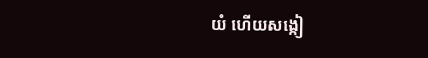យំ ហើយសង្កៀ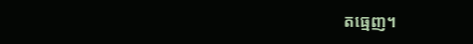តធ្មេញ។